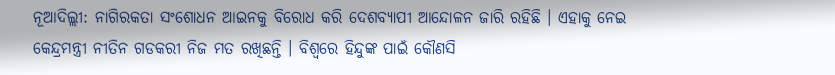ନୂଆଦିଲ୍ଲୀ: ନାଗିରକତା ସଂଶୋଧନ ଆଇନକୁ ବିରୋଧ କରି ଦେଶବ୍ୟାପୀ ଆନ୍ଦୋଳନ ଜାରି ରହିଛି । ଏହାକୁ ନେଇ କେନ୍ଦ୍ରମନ୍ତ୍ରୀ ନୀତିନ ଗଡକରୀ ନିଜ ମତ ରଖିଛନ୍ତି । ବିଶ୍ବରେ ହିନ୍ଦୁଙ୍କ ପାଇଁ କୌଣସି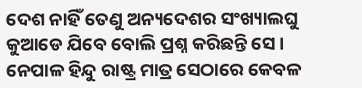ଦେଶ ନାହିଁ ତେଣୁ ଅନ୍ୟଦେଶର ସଂଖ୍ୟାଲଘୁ କୁଆଡେ ଯିବେ ବୋଲି ପ୍ରଶ୍ନ କରିଛନ୍ତି ସେ ।
ନେପାଳ ହିନ୍ଦୁ ରାଷ୍ଟ୍ର ମାତ୍ର ସେଠାରେ କେବଳ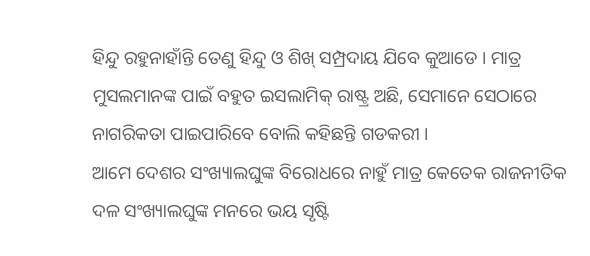ହିନ୍ଦୁ ରହୁନାହାଁନ୍ତି ତେଣୁ ହିନ୍ଦୁ ଓ ଶିଖ୍ ସମ୍ପ୍ରଦାୟ ଯିବେ କୁଆଡେ । ମାତ୍ର ମୁସଲମାନଙ୍କ ପାଇଁ ବହୁତ ଇସଲାମିକ୍ ରାଷ୍ଟ୍ର ଅଛି, ସେମାନେ ସେଠାରେ ନାଗରିକତା ପାଇପାରିବେ ବୋଲି କହିଛନ୍ତି ଗଡକରୀ ।
ଆମେ ଦେଶର ସଂଖ୍ୟାଲଘୁଙ୍କ ବିରୋଧରେ ନାହୁଁ ମାତ୍ର କେତେକ ରାଜନୀତିକ ଦଳ ସଂଖ୍ୟାଲଘୁଙ୍କ ମନରେ ଭୟ ସୃଷ୍ଟି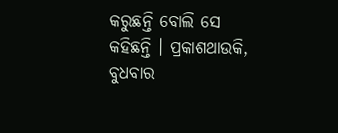କରୁଛନ୍ତି ବୋଲି ସେ କହିଛନ୍ତି । ପ୍ରକାଶଥାଉକି, ବୁଧବାର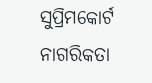ସୁପ୍ରିମକୋର୍ଟ ନାଗରିକତା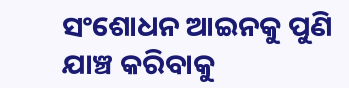ସଂଶୋଧନ ଆଇନକୁ ପୁଣି ଯାଞ୍ଚ କରିବାକୁ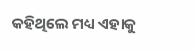କହିଥିଲେ ମଧ୍ୟ ଏହାକୁ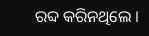ରବ୍ଦ କରିନଥିଲେ ।